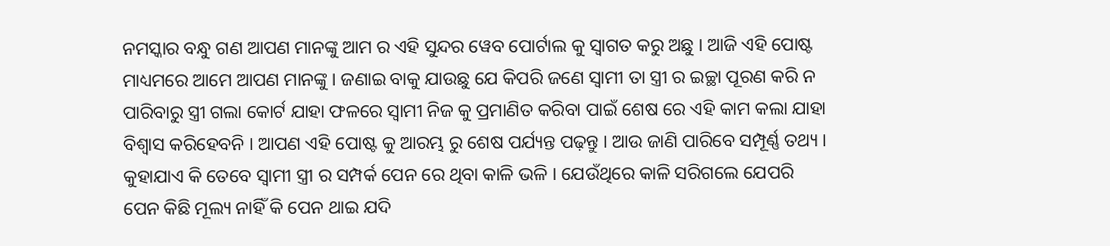ନମସ୍କାର ବନ୍ଧୁ ଗଣ ଆପଣ ମାନଙ୍କୁ ଆମ ର ଏହି ସୁନ୍ଦର ୱେବ ପୋର୍ଟାଲ କୁ ସ୍ୱାଗତ କରୁ ଅଛୁ । ଆଜି ଏହି ପୋଷ୍ଟ ମାଧ୍ୟମରେ ଆମେ ଆପଣ ମାନଙ୍କୁ । ଜଣାଇ ବାକୁ ଯାଉଛୁ ଯେ କିପରି ଜଣେ ସ୍ବାମୀ ତା ସ୍ତ୍ରୀ ର ଇଚ୍ଛା ପୂରଣ କରି ନ ପାରିବାରୁ ସ୍ତ୍ରୀ ଗଲା କୋର୍ଟ ଯାହା ଫଳରେ ସ୍ୱାମୀ ନିଜ କୁ ପ୍ରମାଣିତ କରିବା ପାଇଁ ଶେଷ ରେ ଏହି କାମ କଲା ଯାହା ବିଶ୍ୱାସ କରିହେବନି । ଆପଣ ଏହି ପୋଷ୍ଟ କୁ ଆରମ୍ଭ ରୁ ଶେଷ ପର୍ଯ୍ୟନ୍ତ ପଢ଼ନ୍ତୁ । ଆଉ ଜାଣି ପାରିବେ ସମ୍ପୂର୍ଣ୍ଣ ତଥ୍ୟ ।
କୁହାଯାଏ କି ତେବେ ସ୍ୱାମୀ ସ୍ତ୍ରୀ ର ସମ୍ପର୍କ ପେନ ରେ ଥିବା କାଳି ଭଳି । ଯେଉଁଥିରେ କାଳି ସରିଗଲେ ଯେପରି ପେନ କିଛି ମୂଲ୍ୟ ନାହିଁ କି ପେନ ଥାଇ ଯଦି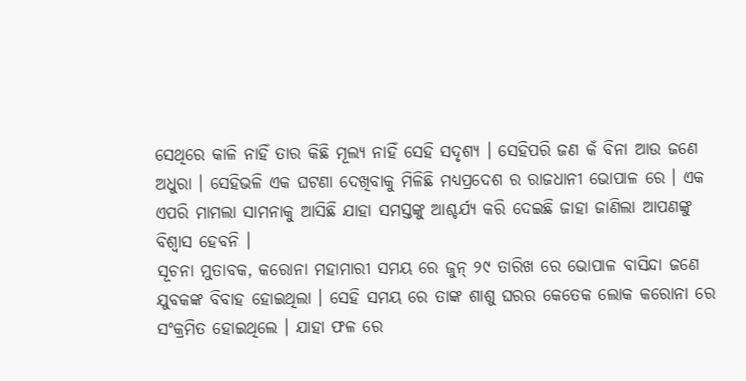ସେଥିରେ କାଳି ନାହିଁ ତାର କିଛି ମୂଲ୍ୟ ନାହିଁ ସେହି ସଦୃଶ୍ୟ । ସେହିପରି ଜଣ କଁ ବିନା ଆଉ ଜଣେ ଅଧୁରା । ସେହିଭଳି ଏକ ଘଟଣା ଦେଖିବାକୁ ମିଳିଛି ମଧ୍ୟପ୍ରଦେଶ ର ରାଜଧାନୀ ଭୋପାଳ ରେ । ଏକ ଏପରି ମାମଲା ସାମନାକୁ ଆସିଛି ଯାହା ସମସ୍ତଙ୍କୁ ଆଶ୍ଚର୍ଯ୍ୟ କରି ଦେଇଛି ଜାହା ଜାଣିଲା ଆପଣଙ୍କୁ ବିଶ୍ୱାସ ହେବନି ।
ସୂଚନା ମୁତାବକ, କରୋନା ମହାମାରୀ ସମୟ ରେ ଜୁନ୍ ୨୯ ତାରିଖ ରେ ଭୋପାଳ ବାସିନ୍ଦା ଜଣେ ଯୁବକଙ୍କ ବିବାହ ହୋଇଥିଲା । ସେହି ସମୟ ରେ ତାଙ୍କ ଶାଶୁ ଘରର କେତେକ ଲୋକ କରୋନା ରେ ସଂକ୍ରମିତ ହୋଇଥିଲେ । ଯାହା ଫଳ ରେ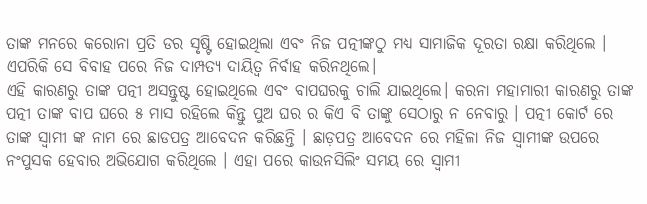ତାଙ୍କ ମନରେ କରୋନା ପ୍ରତି ଡର ସୃଷ୍ଟି ହୋଇଥିଲା ଏବଂ ନିଜ ପତ୍ନୀଙ୍କଠୁ ମଧ୍ୟ ସାମାଜିକ ଦୂରତା ରକ୍ଷା କରିଥିଲେ । ଏପରିକି ସେ ବିବାହ ପରେ ନିଜ ଦାମ୍ପତ୍ୟ ଦାୟିତ୍ବ ନିର୍ବାହ କରିନଥିଲେ।
ଏହି କାରଣରୁ ତାଙ୍କ ପତ୍ନୀ ଅସନ୍ତୁଷ୍ଟ ହୋଇଥିଲେ ଏବଂ ବାପଘରକୁ ଚାଲି ଯାଇଥିଲେ। କରନା ମହାମାରୀ କାରଣରୁ ତାଙ୍କ ପତ୍ନୀ ତାଙ୍କ ବାପ ଘରେ ୫ ମାସ ରହିଲେ କିନ୍ତୁ ପୁଅ ଘର ର କିଏ ବି ତାଙ୍କୁ ସେଠାରୁ ନ ନେବାରୁ । ପତ୍ନୀ କୋର୍ଟ ରେ ତାଙ୍କ ସ୍ୱାମୀ ଙ୍କ ନାମ ରେ ଛାଡପତ୍ର ଆବେଦନ କରିଛନ୍ତି । ଛାଡ଼ପତ୍ର ଆବେଦନ ରେ ମହିଳା ନିଜ ସ୍ବାମୀଙ୍କ ଉପରେ ନଂପୁସକ ହେବାର ଅଭିଯୋଗ କରିଥିଲେ । ଏହା ପରେ କାଉନସିଲିଂ ସମୟ ରେ ସ୍ବାମୀ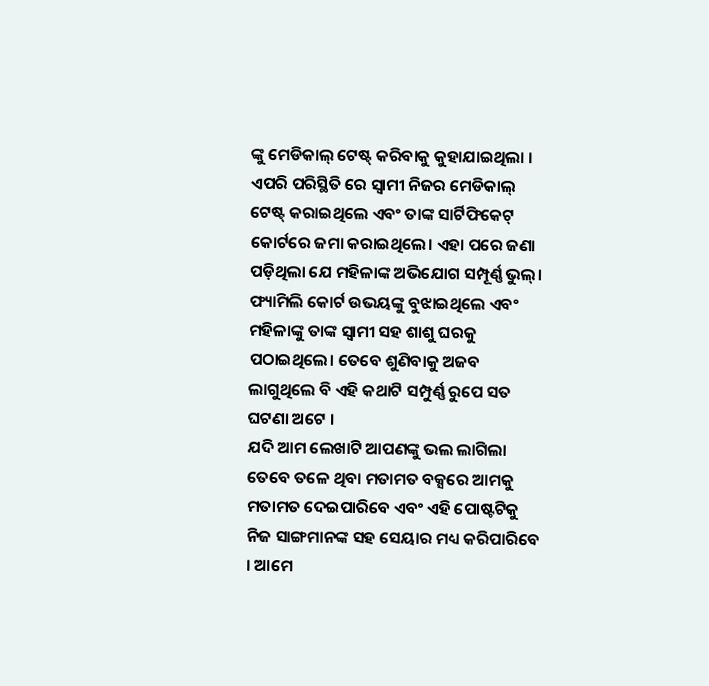ଙ୍କୁ ମେଡିକାଲ୍ ଟେଷ୍ଟ୍ କରିବାକୁ କୁହାଯାଇଥିଲା ।
ଏପରି ପରିସ୍ଥିତି ରେ ସ୍ବାମୀ ନିଜର ମେଡିକାଲ୍ ଟେଷ୍ଟ୍ କରାଇଥିଲେ ଏବଂ ତାଙ୍କ ସାର୍ଟିଫିକେଟ୍ କୋର୍ଟରେ ଜମା କରାଇଥିଲେ। ଏହା ପରେ ଜଣା ପଡ଼ିଥିଲା ଯେ ମହିଳାଙ୍କ ଅଭିଯୋଗ ସମ୍ପୂର୍ଣ୍ଣ ଭୁଲ୍। ଫ୍ୟାମିଲି କୋର୍ଟ ଉଭୟଙ୍କୁ ବୁଝାଇଥିଲେ ଏବଂ ମହିଳାଙ୍କୁ ତାଙ୍କ ସ୍ବାମୀ ସହ ଶାଶୁ ଘରକୁ ପଠାଇଥିଲେ। ତେବେ ଶୁଣିବାକୁ ଅଜବ ଲାଗୁଥିଲେ ବି ଏହି କଥାଟି ସମ୍ପୁର୍ଣ୍ଣ ରୁପେ ସତ ଘଟଣା ଅଟେ ।
ଯଦି ଆମ ଲେଖାଟି ଆପଣଙ୍କୁ ଭଲ ଲାଗିଲା ତେବେ ତଳେ ଥିବା ମତାମତ ବକ୍ସରେ ଆମକୁ ମତାମତ ଦେଇପାରିବେ ଏବଂ ଏହି ପୋଷ୍ଟଟିକୁ ନିଜ ସାଙ୍ଗମାନଙ୍କ ସହ ସେୟାର ମଧ୍ୟ କରିପାରିବେ । ଆମେ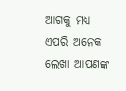ଆଗକୁ ମଧ୍ୟ ଏପରି ଅନେକ ଲେଖା ଆପଣଙ୍କ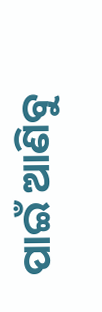ପାଇଁ ଆଣିବୁ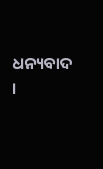ଧନ୍ୟବାଦ ।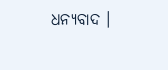ଧନ୍ୟବାଦ ।